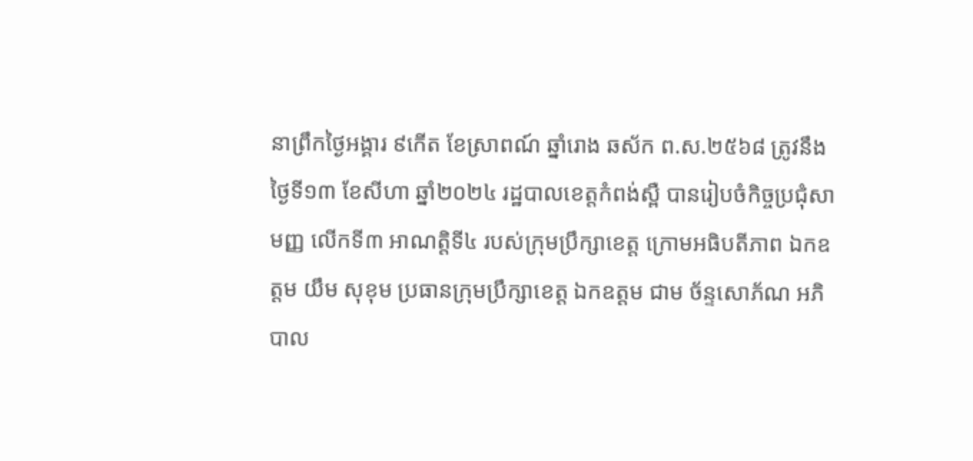នាព្រឹកថ្ងៃអង្គារ ៩កើត ខែស្រាពណ៍ ឆ្នាំរោង ឆស័ក ព.ស.២៥៦៨ ត្រូវនឹងថ្ងៃទី១៣ ខែសីហា ឆ្នាំ២០២៤ រដ្ឋបាលខេត្តកំពង់ស្ពឺ បានរៀបចំកិច្ចប្រជុំសាមញ្ញ លើកទី៣ អាណត្តិទី៤ របស់ក្រុមប្រឹក្សាខេត្ត ក្រោមអធិបតីភាព ឯកឧត្តម យឹម សុខុម ប្រធានក្រុមប្រឹក្សាខេត្ត ឯកឧត្តម ជាម ច័ន្ទសោភ័ណ អភិបាល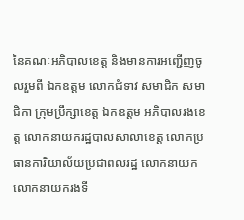នៃគណៈអភិបាលខេត្ត និងមានការអញ្ជើញចូលរួមពី ឯកឧត្តម លោកជំទាវ សមាជិក សមាជិកា ក្រុមប្រឹក្សាខេត្ត ឯកឧត្តម អភិបាលរងខេត្ត លោកនាយករដ្ឋបាលសាលាខេត្ត លោកប្រធានការិយាល័យប្រជាពលរដ្ឋ លោកនាយក លោកនាយករងទី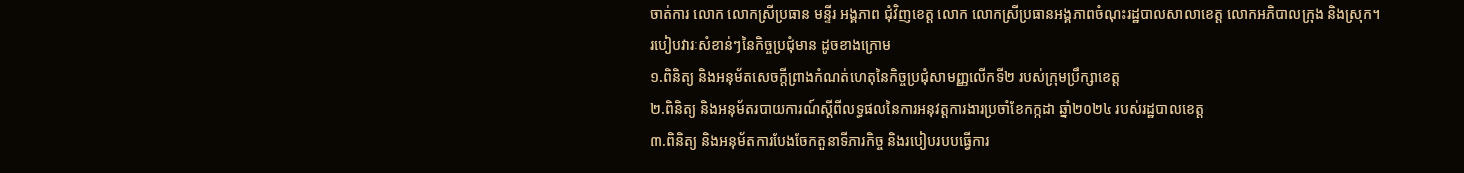ចាត់ការ លោក លោកស្រីប្រធាន មន្ទីរ អង្គភាព ជុំវិញខេត្ត លោក លោកស្រីប្រធានអង្គភាពចំណុះរដ្ឋបាលសាលាខេត្ត លោកអភិបាលក្រុង និងស្រុក។
របៀបវារៈសំខាន់ៗនៃកិច្ចប្រជុំមាន ដូចខាងក្រោម
១.ពិនិត្យ និងអនុម័តសេចក្ដីព្រាងកំណត់ហេតុនៃកិច្ចប្រជុំសាមញ្ញលើកទី២ របស់ក្រុមប្រឹក្សាខេត្ត
២.ពិនិត្យ និងអនុម័តរបាយការណ៍ស្ដីពីលទ្ធផលនៃការអនុវត្តការងារប្រចាំខែកក្កដា ឆ្នាំ២០២៤ របស់រដ្ឋបាលខេត្ដ
៣.ពិនិត្យ និងអនុម័តការបែងចែកតួនាទីភារកិច្ច និងរបៀបរបបធ្វើការ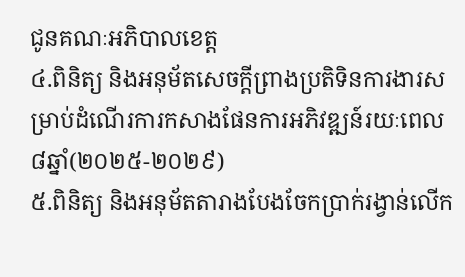ជូនគណៈអភិបាលខេត្ត
៤.ពិនិត្យ និងអនុម័តសេចក្ដីព្រាងប្រតិទិនការងារសម្រាប់ដំណើរការកសាងផែនការអភិវឌ្ឍន៍រយៈពេល ៨ឆ្នាំ(២០២៥-២០២៩)
៥.ពិនិត្យ និងអនុម័តតារាងបែងចែកប្រាក់រង្វាន់លើក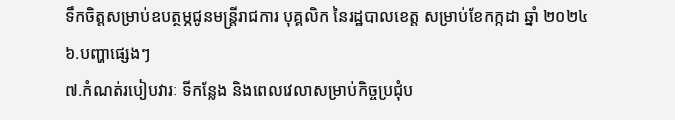ទឹកចិត្តសម្រាប់ឧបត្ថម្ភជូនមន្ត្រីរាជការ បុគ្គលិក នៃរដ្ឋបាលខេត្ត សម្រាប់ខែកក្កដា ឆ្នាំ ២០២៤
៦.បញ្ហាផ្សេងៗ
៧.កំណត់របៀបវារៈ ទីកន្លែង និងពេលវេលាសម្រាប់កិច្ចប្រជុំប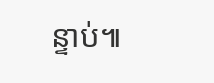ន្ទាប់៕